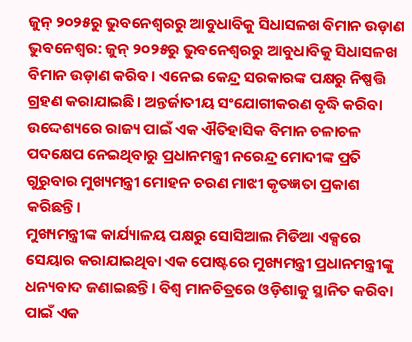ଜୁନ୍ ୨୦୨୫ରୁ ଭୁବନେଶ୍ୱରରୁ ଆବୁଧାବିକୁ ସିଧାସଳଖ ବିମାନ ଉଡ଼ାଣ
ଭୁବନେଶ୍ୱର: ଜୁନ୍ ୨୦୨୫ରୁ ଭୁବନେଶ୍ୱରରୁ ଆବୁଧାବିକୁ ସିଧାସଳଖ ବିମାନ ଉଡ଼ାଣ କରିବ। ଏନେଇ କେନ୍ଦ୍ର ସରକାରଙ୍କ ପକ୍ଷରୁ ନିଷ୍ପତ୍ତି ଗ୍ରହଣ କରାଯାଇଛି। ଅନ୍ତର୍ଜାତୀୟ ସଂଯୋଗୀକରଣ ବୃଦ୍ଧି କରିବା ଉଦ୍ଦେଶ୍ୟରେ ରାଜ୍ୟ ପାଇଁ ଏକ ଐତିହାସିକ ବିମାନ ଚଳାଚଳ ପଦକ୍ଷେପ ନେଇଥିବାରୁ ପ୍ରଧାନମନ୍ତ୍ରୀ ନରେନ୍ଦ୍ର ମୋଦୀଙ୍କ ପ୍ରତି ଗୁରୁବାର ମୁଖ୍ୟମନ୍ତ୍ରୀ ମୋହନ ଚରଣ ମାଝୀ କୃତଜ୍ଞତା ପ୍ରକାଶ କରିଛନ୍ତି।
ମୁଖ୍ୟମନ୍ତ୍ରୀଙ୍କ କାର୍ଯ୍ୟାଳୟ ପକ୍ଷରୁ ସୋସିଆଲ ମିଡିଆ ଏକ୍ସରେ ସେୟାର କରାଯାଇଥିବା ଏକ ପୋଷ୍ଟରେ ମୁଖ୍ୟମନ୍ତ୍ରୀ ପ୍ରଧାନମନ୍ତ୍ରୀଙ୍କୁ ଧନ୍ୟବାଦ ଜଣାଇଛନ୍ତି। ବିଶ୍ୱ ମାନଚିତ୍ରରେ ଓଡ଼ିଶାକୁ ସ୍ଥାନିତ କରିବା ପାଇଁ ଏକ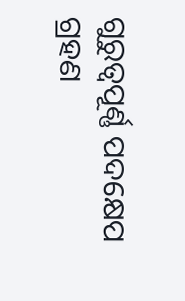ଗୁରୁତ୍ୱପୂର୍ଣ୍ଣ ପଦକ୍ଷେପ ଗ୍ରହଣ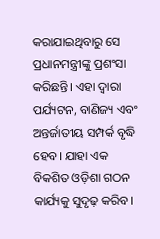କରାଯାଇଥିବାରୁ ସେ ପ୍ରଧାନମନ୍ତ୍ରୀଙ୍କୁ ପ୍ରଶଂସା କରିଛନ୍ତି। ଏହା ଦ୍ବାରା ପର୍ଯ୍ୟଟନ, ବାଣିଜ୍ୟ ଏବଂ ଅନ୍ତର୍ଜାତୀୟ ସମ୍ପର୍କ ବୃଦ୍ଧି ହେବ। ଯାହା ଏକ ବିକଶିତ ଓଡ଼ିଶା ଗଠନ କାର୍ଯ୍ୟକୁ ସୁଦୃଢ଼ କରିବ।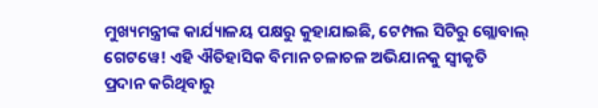ମୁଖ୍ୟମନ୍ତ୍ରୀଙ୍କ କାର୍ଯ୍ୟାଳୟ ପକ୍ଷରୁ କୁହାଯାଇଛି, ଟେମ୍ପଲ ସିଟିରୁ ଗ୍ଲୋବାଲ୍ ଗେଟୱେ! ଏହି ଐତିହାସିକ ବିମାନ ଚଳାଚଳ ଅଭିଯାନକୁ ସ୍ବୀକୃତି ପ୍ରଦାନ କରିଥିବାରୁ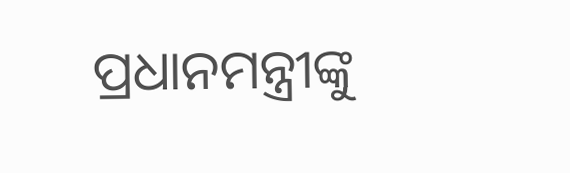ପ୍ରଧାନମନ୍ତ୍ରୀଙ୍କୁ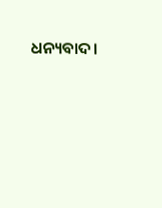ଧନ୍ୟବାଦ।